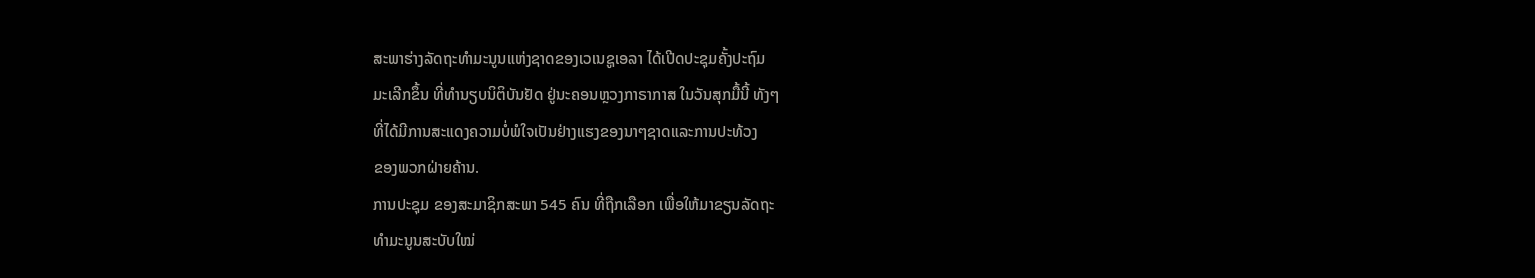ສະພາຮ່າງລັດຖະທຳມະນູນແຫ່ງຊາດຂອງເວເນຊູເອລາ ໄດ້ເປີດປະຊຸມຄັ້ງປະຖົມ
ມະເລີກຂຶ້ນ ທີ່ທຳນຽບນິຕິບັນຢັດ ຢູ່ນະຄອນຫຼວງກາຣາກາສ ໃນວັນສຸກມື້ນີ້ ທັງໆ
ທີ່ໄດ້ມີການສະແດງຄວາມບໍ່ພໍໃຈເປັນຢ່າງແຮງຂອງນາໆຊາດແລະການປະທ້ວງ
ຂອງພວກຝ່າຍຄ້ານ.
ການປະຊຸມ ຂອງສະມາຊິກສະພາ 545 ຄົນ ທີ່ຖືກເລືອກ ເພື່ອໃຫ້ມາຂຽນລັດຖະ
ທຳມະນູນສະບັບໃໝ່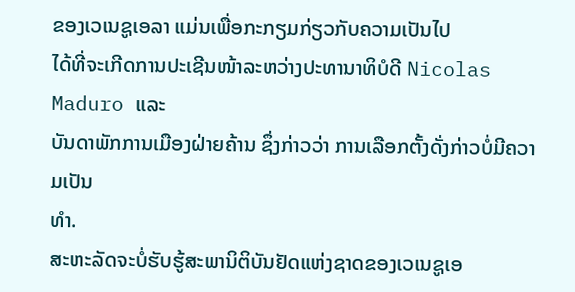ຂອງເວເນຊູເອລາ ແມ່ນເພື່ອກະກຽມກ່ຽວກັບຄວາມເປັນໄປ
ໄດ້ທີ່ຈະເກີດການປະເຊີນໜ້າລະຫວ່າງປະທານາທິບໍດີ Nicolas Maduro ແລະ
ບັນດາພັກການເມືອງຝ່າຍຄ້ານ ຊຶ່ງກ່າວວ່າ ການເລືອກຕັ້ງດັ່ງກ່າວບໍ່ມີຄວາມເປັນ
ທຳ.
ສະຫະລັດຈະບໍ່ຮັບຮູ້ສະພານິຕິບັນຢັດແຫ່ງຊາດຂອງເວເນຊູເອ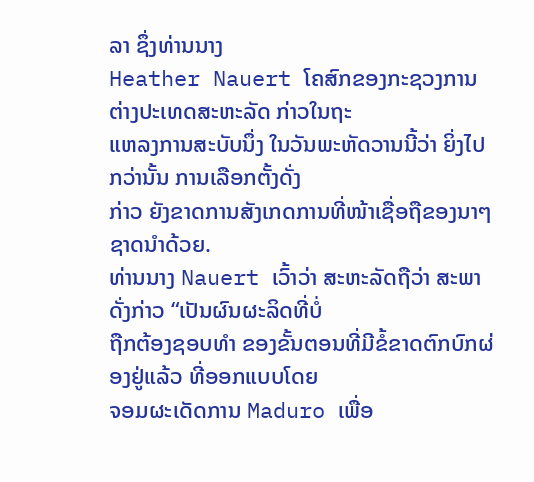ລາ ຊຶ່ງທ່ານນາງ
Heather Nauert ໂຄສົກຂອງກະຊວງການຕ່າງປະເທດສະຫະລັດ ກ່າວໃນຖະ
ແຫລງການສະບັບນຶ່ງ ໃນວັນພະຫັດວານນີ້ວ່າ ຍິ່ງໄປກວ່ານັ້ນ ການເລືອກຕັ້ງດັ່ງ
ກ່າວ ຍັງຂາດການສັງເກດການທີ່ໜ້າເຊື່ອຖືຂອງນາໆຊາດນຳດ້ວຍ.
ທ່ານນາງ Nauert ເວົ້າວ່າ ສະຫະລັດຖືວ່າ ສະພາດັ່ງກ່າວ “ເປັນຜົນຜະລິດທີ່ບໍ່
ຖືກຕ້ອງຊອບທຳ ຂອງຂັ້ນຕອນທີ່ມີຂໍ້ຂາດຕົກບົກຜ່ອງຢູ່ແລ້ວ ທີ່ອອກແບບໂດຍ
ຈອມຜະເດັດການ Maduro ເພື່ອ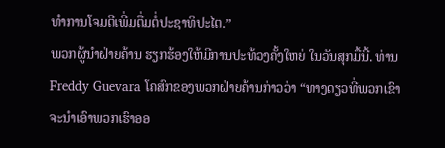ທຳການໂຈມຕີເພີ່ມຕື່ມຕໍ່ປະຊາທິປະໄຕ.”
ພວກຜູ້ນຳຝ່າຍຄ້ານ ຮຽກຮ້ອງໃຫ້ມີການປະທ້ວງຄັ້ງໃຫຍ່ ໃນວັນສຸກມື້ນີ້. ທ່ານ
Freddy Guevara ໂຄສົກຂອງພວກຝ່າຍຄ້ານກ່າວວ່າ “ທາງດຽວທີ່ພວກເຂົາ
ຈະນຳເອົາພວກເຮົາອອ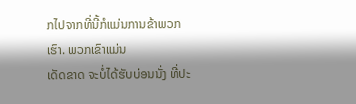ກໄປຈາກທີ່ນີ້ກໍແມ່ນການຂ້າພວກເຮົາ. ພວກເຂົາແມ່ນ
ເດັດຂາດ ຈະບໍ່ໄດ້ຮັບບ່ອນນັ່ງ ທີ່ປະ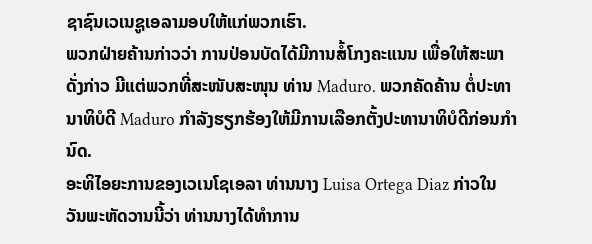ຊາຊົນເວເນຊູເອລາມອບໃຫ້ແກ່ພວກເຮົາ.
ພວກຝ່າຍຄ້ານກ່າວວ່າ ການປ່ອນບັດໄດ້ມີການສໍ້ໂກງຄະແນນ ເພື່ອໃຫ້ສະພາ
ດັ່ງກ່າວ ມີແຕ່ພວກທີ່ສະໜັບສະໜຸນ ທ່ານ Maduro. ພວກຄັດຄ້ານ ຕໍ່ປະທາ
ນາທິບໍດີ Maduro ກຳລັງຮຽກຮ້ອງໃຫ້ມີການເລືອກຕັ້ງປະທານາທິບໍດີກ່ອນກຳ
ນົດ.
ອະທິໄອຍະການຂອງເວເນໂຊເອລາ ທ່ານນາງ Luisa Ortega Diaz ກ່າວໃນ
ວັນພະຫັດວານນີ້ວ່າ ທ່ານນາງໄດ້ທຳການ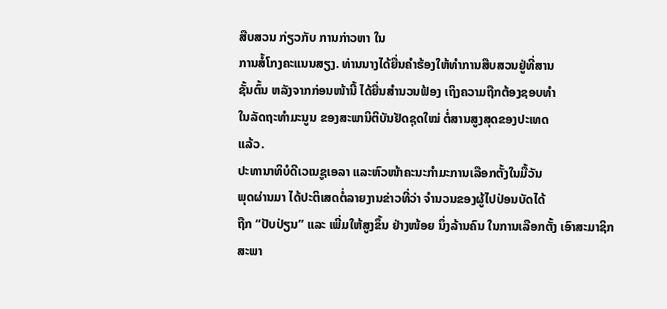ສືບສວນ ກ່ຽວກັບ ການກ່າວຫາ ໃນ
ການສໍ້ໂກງຄະແນນສຽງ. ທ່ານນາງໄດ້ຍື່ນຄຳຮ້ອງໃຫ້ທຳການສືບສວນຢູ່ທີ່ສານ
ຊັ້ນຕົ້ນ ຫລັງຈາກກ່ອນໜ້ານີ້ ໄດ້ຍື່ນສຳນວນຟ້ອງ ເຖິງຄວາມຖືກຕ້ອງຊອບທຳ
ໃນລັດຖະທຳມະນູນ ຂອງສະພານິຕິບັນຢັດຊຸດໃໝ່ ຕໍ່ສານສູງສຸດຂອງປະເທດ
ແລ້ວ.
ປະທານາທິບໍດີເວເນຊູເອລາ ແລະຫົວໜ້າຄະນະກຳມະການເລືອກຕັ້ງໃນມື້ວັນ
ພຸດຜ່ານມາ ໄດ້ປະຕິເສດຕໍ່ລາຍງານຂ່າວທີ່ວ່າ ຈຳນວນຂອງຜູ້ໄປປ່ອນບັດໄດ້
ຖືກ “ປັບປ່ຽນ” ແລະ ເພີ່ມໃຫ້ສູງຂຶ້ນ ຢ່າງໜ້ອຍ ນຶ່ງລ້ານຄົນ ໃນການເລືອກຕັ້ງ ເອົາສະມາຊິກສະພາ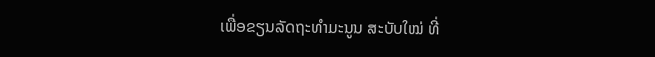ເພື່ອຂຽນລັດຖະທຳມະນູນ ສະບັບໃໝ່ ທີ່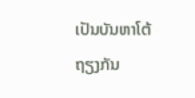ເປັນບັນຫາໂຕ້
ຖຽງກັນ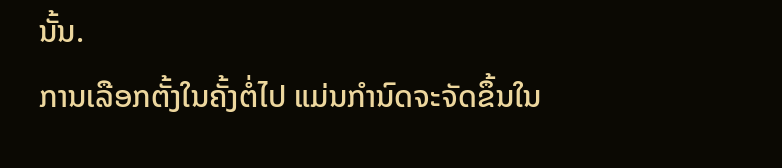ນັ້ນ.
ການເລືອກຕັ້ງໃນຄັ້ງຕໍ່ໄປ ແມ່ນກຳນົດຈະຈັດຂຶ້ນໃນ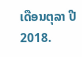ເດືອນຕຸລາ ປີ 2018.